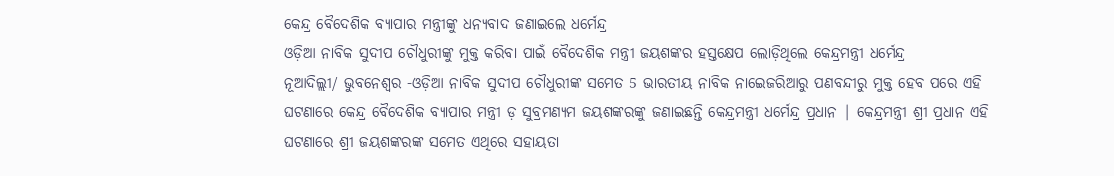କେନ୍ଦ୍ର ବୈଦେଶିକ ବ୍ୟାପାର ମନ୍ତ୍ରୀଙ୍କୁ ଧନ୍ୟବାଦ ଜଣାଇଲେ ଧର୍ମେନ୍ଦ୍ର
ଓଡ଼ିଆ ନାବିକ ସୁଦୀପ ଚୌଧୁରୀଙ୍କୁ ମୁକ୍ତ କରିବା ପାଇଁ ବୈଦେଶିକ ମନ୍ତ୍ରୀ ଜୟଶଙ୍କର ହସ୍ତକ୍ଷେପ ଲୋଡ଼ିଥିଲେ କେନ୍ଦ୍ରମନ୍ତ୍ରୀ ଧର୍ମେନ୍ଦ୍ର
ନୂଆଦିଲ୍ଲୀ/ ଭୁବନେଶ୍ୱର -ଓଡ଼ିଆ ନାବିକ ସୁଦୀପ ଚୌଧୁରୀଙ୍କ ସମେତ 5 ଭାରତୀୟ ନାବିକ ନାଇେଜରିଆରୁ ପଣବନ୍ଦୀରୁ ମୁକ୍ତ ହେବ ପରେ ଏହି ଘଟଣାରେ କେନ୍ଦ୍ର ବୈଦେଶିକ ବ୍ୟାପାର ମନ୍ତ୍ରୀ ଡ଼ ସୁବ୍ରମଣ୍ୟମ ଜୟଶଙ୍କରଙ୍କୁ ଜଣାଇଛନ୍ତି କେନ୍ଦ୍ରମନ୍ତ୍ରୀ ଧର୍ମେନ୍ଦ୍ର ପ୍ରଧାନ | କେନ୍ଦ୍ରମନ୍ତ୍ରୀ ଶ୍ରୀ ପ୍ରଧାନ ଏହି ଘଟଣାରେ ଶ୍ରୀ ଜୟଶଙ୍କରଙ୍କ ସମେତ ଏଥିରେ ସହାୟତା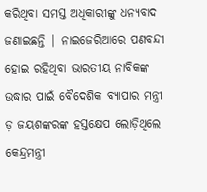କରିଥିବା ସମସ୍ତ ଅଧିକାରୀଙ୍କୁ ଧନ୍ୟବାଦ ଜଣାଇଛନ୍ତି | ନାଇଜେରିଆରେ ପଣବନ୍ଦୀ ହୋଇ ରହିଥିବା ଭାରତୀୟ ନାବିକଙ୍କ ଉଦ୍ଧାର ପାଇଁ ବୈଦେଶିକ ବ୍ୟାପାର ମନ୍ତ୍ରୀ ଡ଼ ଜୟଶଙ୍କରଙ୍କ ହସ୍ତକ୍ଷେପ ଲୋଡ଼ିଥିଲେ କେନ୍ଦ୍ରମନ୍ତ୍ରୀ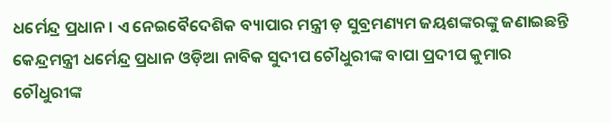ଧର୍ମେନ୍ଦ୍ର ପ୍ରଧାନ। ଏ ନେଇବୈଦେଶିକ ବ୍ୟାପାର ମନ୍ତ୍ରୀ ଡ଼ ସୁବ୍ରମଣ୍ୟମ ଜୟଶଙ୍କରଙ୍କୁ ଜଣାଇଛନ୍ତି କେନ୍ଦ୍ରମନ୍ତ୍ରୀ ଧର୍ମେନ୍ଦ୍ର ପ୍ରଧାନ ଓଡ଼ିଆ ନାବିକ ସୁଦୀପ ଚୌଧୁରୀଙ୍କ ବାପା ପ୍ରଦୀପ କୁମାର ଚୌଧୁରୀଙ୍କ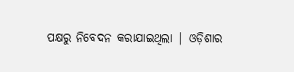ପକ୍ଷରୁ ନିବେଦନ କରାଯାଇଥିଲା | ଓଡ଼ିଶାର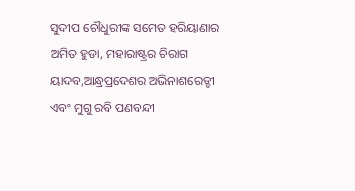ସୁଦୀପ ଚୌଧୁରୀଙ୍କ ସମେତ ହରିୟାଣାର ଅମିତ ହୁଡା, ମହାରାଷ୍ଟ୍ରର ଚିରାଗ ୟାଦବ,ଆନ୍ଧ୍ରପ୍ରଦେଶର ଅଭିନାଶରେଡ୍ଡୀ ଏବଂ ମୁଗୁ ରବି ପଣବନ୍ଦୀ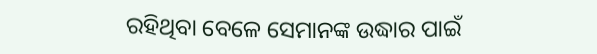ରହିଥିବା ବେଳେ ସେମାନଙ୍କ ଉଦ୍ଧାର ପାଇଁ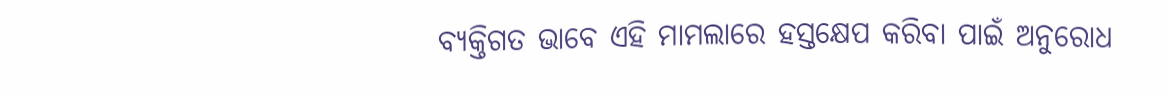ବ୍ୟକ୍ତିଗତ ଭାବେ ଏହି ମାମଲାରେ ହସ୍ତକ୍ଷେପ କରିବା ପାଇଁ ଅନୁରୋଧ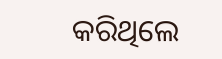କରିଥିଲେ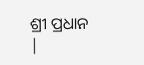ଶ୍ରୀ ପ୍ରଧାନ |